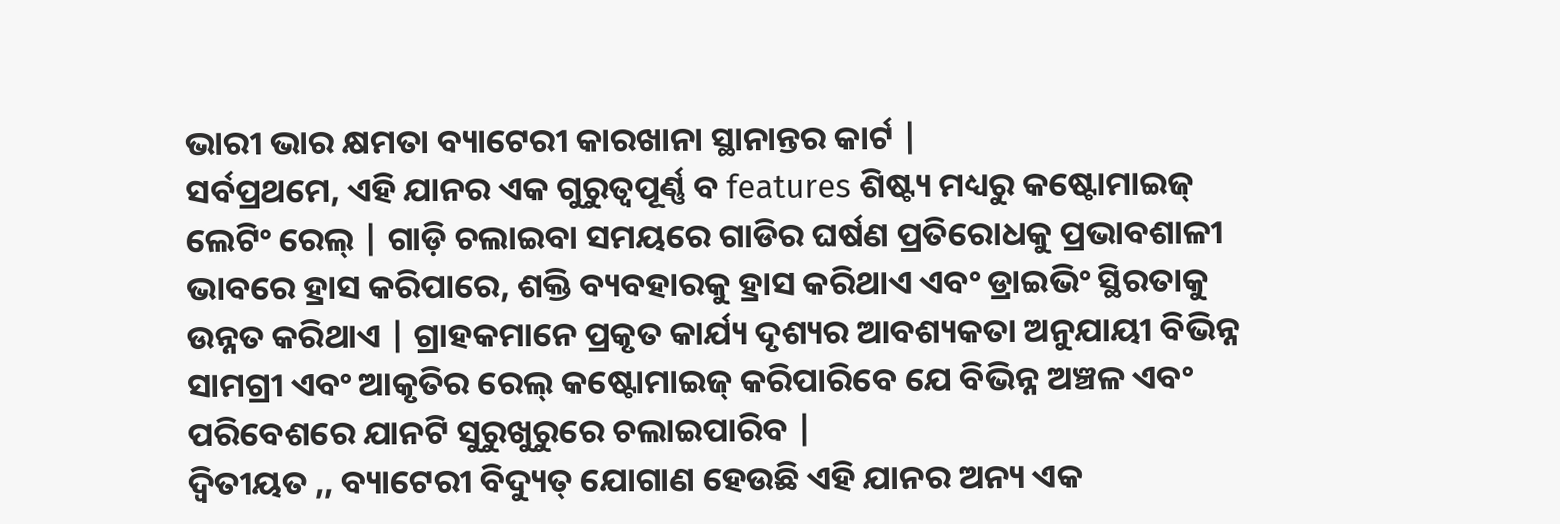ଭାରୀ ଭାର କ୍ଷମତା ବ୍ୟାଟେରୀ କାରଖାନା ସ୍ଥାନାନ୍ତର କାର୍ଟ |
ସର୍ବପ୍ରଥମେ, ଏହି ଯାନର ଏକ ଗୁରୁତ୍ୱପୂର୍ଣ୍ଣ ବ features ଶିଷ୍ଟ୍ୟ ମଧ୍ୟରୁ କଷ୍ଟୋମାଇଜ୍ ଲେଟିଂ ରେଲ୍ | ଗାଡ଼ି ଚଲାଇବା ସମୟରେ ଗାଡିର ଘର୍ଷଣ ପ୍ରତିରୋଧକୁ ପ୍ରଭାବଶାଳୀ ଭାବରେ ହ୍ରାସ କରିପାରେ, ଶକ୍ତି ବ୍ୟବହାରକୁ ହ୍ରାସ କରିଥାଏ ଏବଂ ଡ୍ରାଇଭିଂ ସ୍ଥିରତାକୁ ଉନ୍ନତ କରିଥାଏ | ଗ୍ରାହକମାନେ ପ୍ରକୃତ କାର୍ଯ୍ୟ ଦୃଶ୍ୟର ଆବଶ୍ୟକତା ଅନୁଯାୟୀ ବିଭିନ୍ନ ସାମଗ୍ରୀ ଏବଂ ଆକୃତିର ରେଲ୍ କଷ୍ଟୋମାଇଜ୍ କରିପାରିବେ ଯେ ବିଭିନ୍ନ ଅଞ୍ଚଳ ଏବଂ ପରିବେଶରେ ଯାନଟି ସୁରୁଖୁରୁରେ ଚଲାଇପାରିବ |
ଦ୍ୱିତୀୟତ ,, ବ୍ୟାଟେରୀ ବିଦ୍ୟୁତ୍ ଯୋଗାଣ ହେଉଛି ଏହି ଯାନର ଅନ୍ୟ ଏକ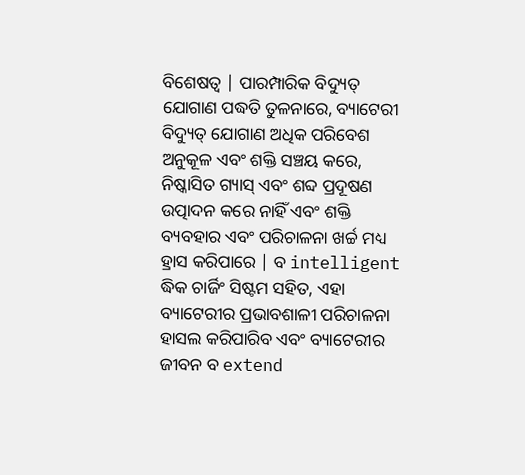ବିଶେଷତ୍ୱ | ପାରମ୍ପାରିକ ବିଦ୍ୟୁତ୍ ଯୋଗାଣ ପଦ୍ଧତି ତୁଳନାରେ, ବ୍ୟାଟେରୀ ବିଦ୍ୟୁତ୍ ଯୋଗାଣ ଅଧିକ ପରିବେଶ ଅନୁକୂଳ ଏବଂ ଶକ୍ତି ସଞ୍ଚୟ କରେ, ନିଷ୍କାସିତ ଗ୍ୟାସ୍ ଏବଂ ଶବ୍ଦ ପ୍ରଦୂଷଣ ଉତ୍ପାଦନ କରେ ନାହିଁ ଏବଂ ଶକ୍ତି ବ୍ୟବହାର ଏବଂ ପରିଚାଳନା ଖର୍ଚ୍ଚ ମଧ୍ୟ ହ୍ରାସ କରିପାରେ | ବ intelligent ଦ୍ଧିକ ଚାର୍ଜିଂ ସିଷ୍ଟମ ସହିତ, ଏହା ବ୍ୟାଟେରୀର ପ୍ରଭାବଶାଳୀ ପରିଚାଳନା ହାସଲ କରିପାରିବ ଏବଂ ବ୍ୟାଟେରୀର ଜୀବନ ବ extend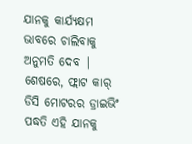ଯାନକୁ କାର୍ଯ୍ୟକ୍ଷମ ଭାବରେ ଚାଲିବାକୁ ଅନୁମତି ଦେବ |
ଶେଷରେ, ଫ୍ଲାଟ କାର୍ ଡିସି ମୋଟରର ଡ୍ରାଇଭିଂ ପଦ୍ଧତି ଏହି ଯାନକୁ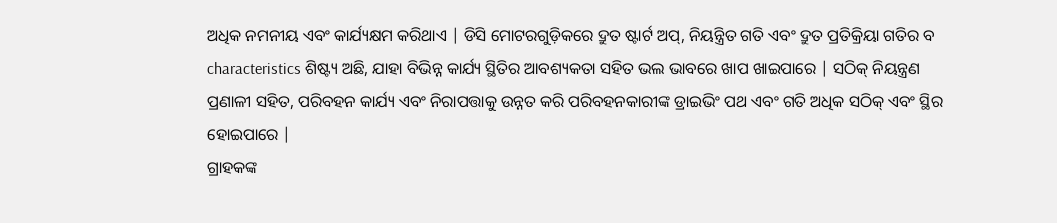ଅଧିକ ନମନୀୟ ଏବଂ କାର୍ଯ୍ୟକ୍ଷମ କରିଥାଏ | ଡିସି ମୋଟରଗୁଡ଼ିକରେ ଦ୍ରୁତ ଷ୍ଟାର୍ଟ ଅପ୍, ନିୟନ୍ତ୍ରିତ ଗତି ଏବଂ ଦ୍ରୁତ ପ୍ରତିକ୍ରିୟା ଗତିର ବ characteristics ଶିଷ୍ଟ୍ୟ ଅଛି, ଯାହା ବିଭିନ୍ନ କାର୍ଯ୍ୟ ସ୍ଥିତିର ଆବଶ୍ୟକତା ସହିତ ଭଲ ଭାବରେ ଖାପ ଖାଇପାରେ | ସଠିକ୍ ନିୟନ୍ତ୍ରଣ ପ୍ରଣାଳୀ ସହିତ, ପରିବହନ କାର୍ଯ୍ୟ ଏବଂ ନିରାପତ୍ତାକୁ ଉନ୍ନତ କରି ପରିବହନକାରୀଙ୍କ ଡ୍ରାଇଭିଂ ପଥ ଏବଂ ଗତି ଅଧିକ ସଠିକ୍ ଏବଂ ସ୍ଥିର ହୋଇପାରେ |
ଗ୍ରାହକଙ୍କ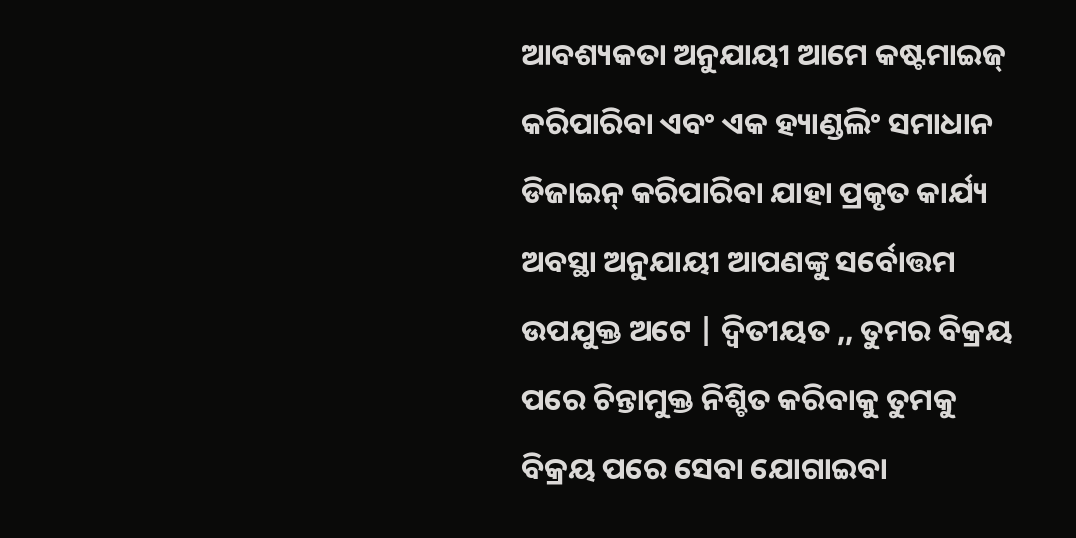ଆବଶ୍ୟକତା ଅନୁଯାୟୀ ଆମେ କଷ୍ଟମାଇଜ୍ କରିପାରିବା ଏବଂ ଏକ ହ୍ୟାଣ୍ଡଲିଂ ସମାଧାନ ଡିଜାଇନ୍ କରିପାରିବା ଯାହା ପ୍ରକୃତ କାର୍ଯ୍ୟ ଅବସ୍ଥା ଅନୁଯାୟୀ ଆପଣଙ୍କୁ ସର୍ବୋତ୍ତମ ଉପଯୁକ୍ତ ଅଟେ | ଦ୍ୱିତୀୟତ ,, ତୁମର ବିକ୍ରୟ ପରେ ଚିନ୍ତାମୁକ୍ତ ନିଶ୍ଚିତ କରିବାକୁ ତୁମକୁ ବିକ୍ରୟ ପରେ ସେବା ଯୋଗାଇବା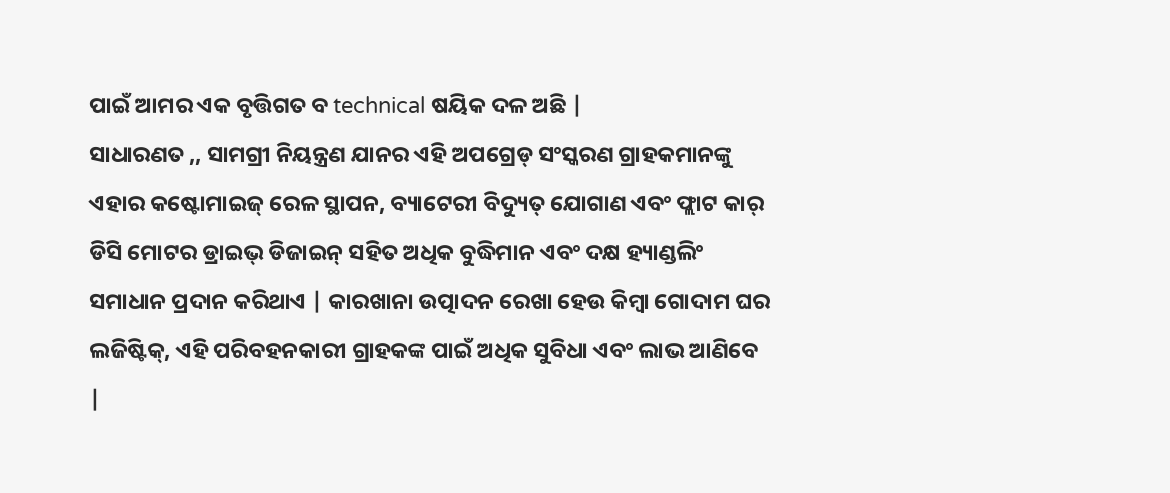ପାଇଁ ଆମର ଏକ ବୃତ୍ତିଗତ ବ technical ଷୟିକ ଦଳ ଅଛି |
ସାଧାରଣତ ,, ସାମଗ୍ରୀ ନିୟନ୍ତ୍ରଣ ଯାନର ଏହି ଅପଗ୍ରେଡ୍ ସଂସ୍କରଣ ଗ୍ରାହକମାନଙ୍କୁ ଏହାର କଷ୍ଟୋମାଇଜ୍ ରେଳ ସ୍ଥାପନ, ବ୍ୟାଟେରୀ ବିଦ୍ୟୁତ୍ ଯୋଗାଣ ଏବଂ ଫ୍ଲାଟ କାର୍ ଡିସି ମୋଟର ଡ୍ରାଇଭ୍ ଡିଜାଇନ୍ ସହିତ ଅଧିକ ବୁଦ୍ଧିମାନ ଏବଂ ଦକ୍ଷ ହ୍ୟାଣ୍ଡଲିଂ ସମାଧାନ ପ୍ରଦାନ କରିଥାଏ | କାରଖାନା ଉତ୍ପାଦନ ରେଖା ହେଉ କିମ୍ବା ଗୋଦାମ ଘର ଲଜିଷ୍ଟିକ୍, ଏହି ପରିବହନକାରୀ ଗ୍ରାହକଙ୍କ ପାଇଁ ଅଧିକ ସୁବିଧା ଏବଂ ଲାଭ ଆଣିବେ |